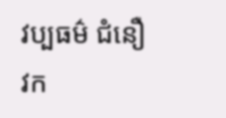វប្បធម៌ ជំនឿ
វក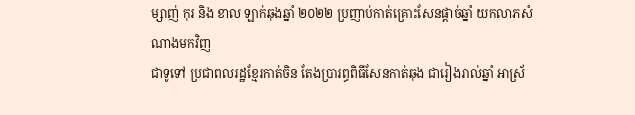ម្សាញ់ កុរ និង ខាល ឡាក់ឆុងឆ្នាំ ២០២២ ប្រញាប់កាត់គ្រោះសែនផ្តាច់ឆ្នាំ យកលាភសំណាងមកវិញ
ជាទូទៅ ប្រជាពលរដ្ឋខ្មែរកាត់ចិន តែងប្រារព្ធពិធីសែនកាត់ឆុង ជារៀងរាល់ឆ្នាំ អាស្រ័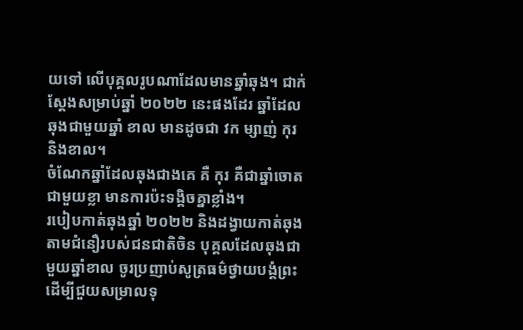យទៅ លើបុគ្គលរូបណាដែលមានឆ្នាំឆុង។ ជាក់ស្ដែងសម្រាប់ឆ្នាំ ២០២២ នេះផងដែរ ឆ្នាំដែលឆុងជាមួយឆ្នាំ ខាល មានដូចជា វក ម្សាញ់ កុរ និងខាល។
ចំណែកឆ្នាំដែលឆុងជាងគេ គឺ កុរ គឺជាឆ្នាំចោតជាមួយខ្លា មានការប៉ះទង្គិចគ្នាខ្លាំង។
របៀបកាត់ឆុងឆ្នាំ ២០២២ និងដង្វាយកាត់ឆុង
តាមជំនឿរបស់ជនជាតិចិន បុគ្គលដែលឆុងជាមួយឆ្នាំខាល ចូរប្រញាប់សូត្រធម៌ថ្វាយបង្គំព្រះ ដើម្បីជួយសម្រាលទុ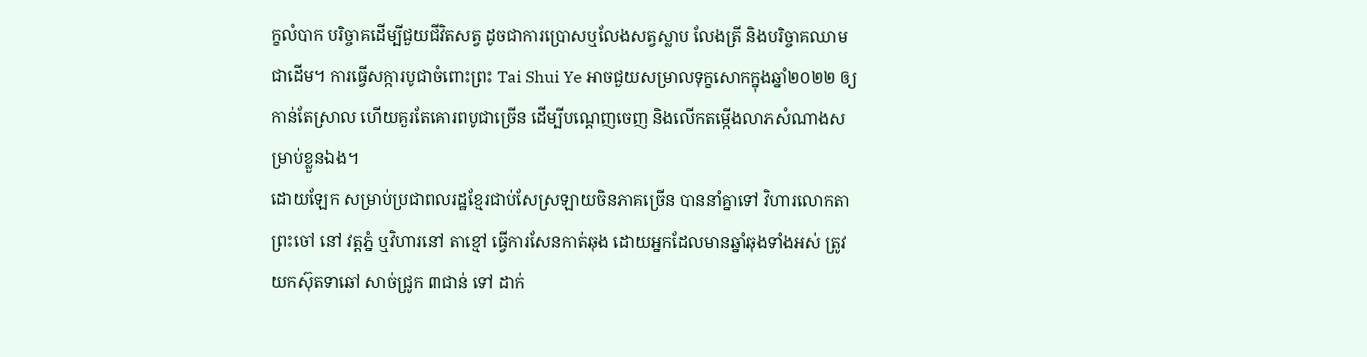ក្ខលំបាក បរិច្ចាគដើម្បីជួយជីវិតសត្វ ដូចជាការប្រោសឬលែងសត្វស្លាប លែងត្រី និងបរិច្ចាគឈាមជាដើម។ ការធ្វើសក្ការបូជាចំពោះព្រះ Tai Shui Ye អាចជួយសម្រាលទុក្ខសោកក្នុងឆ្នាំ២០២២ ឲ្យកាន់តែស្រាល ហើយគួរតែគោរពបូជាច្រើន ដើម្បីបណ្ដេញចេញ និងលើកតម្កើងលាភសំណាងសម្រាប់ខ្លួនឯង។
ដោយឡែក សម្រាប់ប្រជាពលរដ្ឋខ្មែរជាប់សែស្រឡាយចិនភាគច្រើន បាននាំគ្នាទៅ វិហារលោកតាព្រះចៅ នៅ វត្តភ្នំ ឬវិហារនៅ តាខ្មៅ ធ្វើការសែនកាត់ឆុង ដោយអ្នកដែលមានឆ្នាំឆុងទាំងអស់ ត្រូវយកស៊ុតទាឆៅ សាច់ជ្រូក ៣ជាន់ ទៅ ដាក់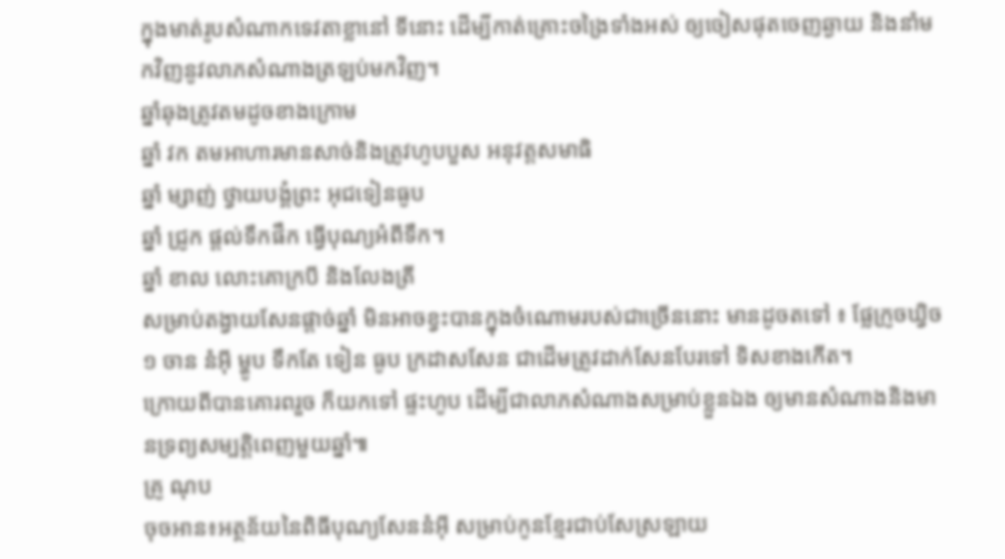ក្នុងមាត់រូបសំណាកទេវតាខ្លានៅ ទីនោះ ដើម្បីកាត់គ្រោះចង្រៃទាំងអស់ ឲ្យចៀសផុតចេញឆ្ងាយ និងនាំមកវិញនូវលាភសំណាងត្រឡប់មកវិញ។
ឆ្នាំឆុងត្រូវតមដូចខាងក្រោម
ឆ្នាំ វក តមអាហារមានសាច់និងត្រូវហូបបួស អនុវត្តសមាធិ
ឆ្នាំ ម្សាញ់ ថ្វាយបង្គំព្រះ អុជទៀនធូប
ឆ្នាំ ជ្រូក ផ្តល់ទឹកផឹក ធ្វើបុណ្យអំពីទឹក។
ឆ្នាំ ខាល លោះគោក្របី និងលែងត្រី
សម្រាប់តង្វាយសែនផ្ដាច់ឆ្នាំ មិនអាចខ្វះបានក្នុងចំណោមរបស់ជាច្រើននោះ មានដូចតទៅ ៖ ផ្លែក្រូចឃ្វិច១ ចាន នំអ៊ី ម្ហូប ទឹកតែ ទៀន ធូប ក្រដាសសែន ជាដើមត្រូវដាក់សែនបែរទៅ ទិសខាងកើត។
ក្រោយពីបានគោរពរួច ក៏យកទៅ ផ្ទះហូប ដើម្បីជាលាភសំណាងសម្រាប់ខ្លួនឯង ឲ្យមានសំណាងនិងមានទ្រព្យសម្បត្តិពេញមួយឆ្នាំ៕
គ្រូ ណុប
ចុចអាន៖អត្ថន័យនៃពិធីបុណ្យសែននំអ៊ី សម្រាប់កូនខ្មែរជាប់សែស្រឡាយ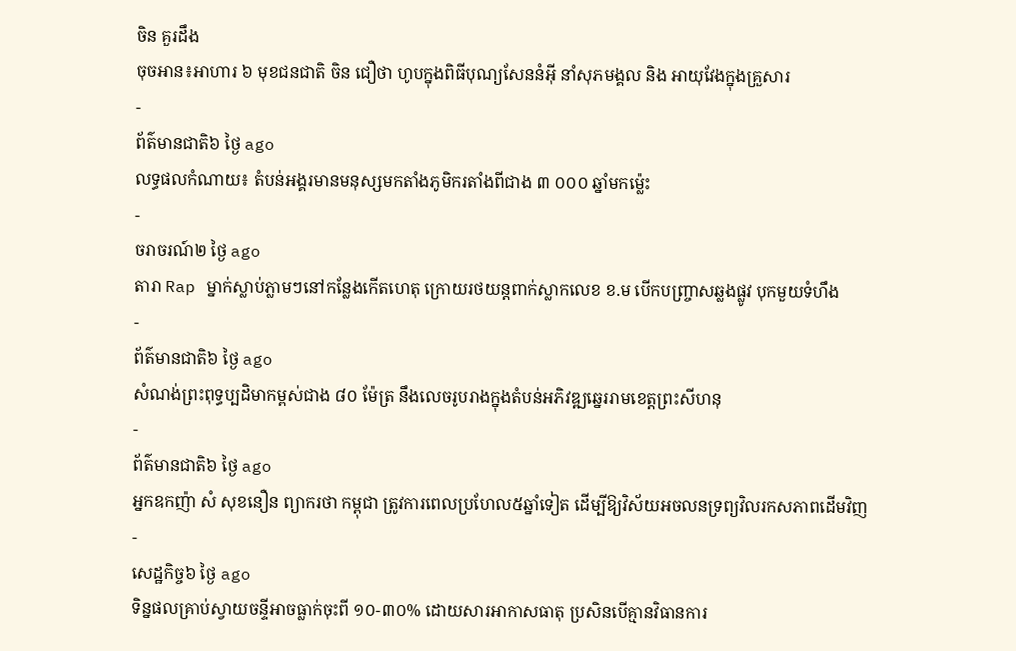ចិន គួរដឹង
ចុចអាន៖អាហារ ៦ មុខជនជាតិ ចិន ជឿថា ហូបក្នុងពិធីបុណ្យសែននំអ៊ី នាំសុភមង្គល និង អាយុវែងក្នុងគ្រួសារ
-
ព័ត៌មានជាតិ៦ ថ្ងៃ ago
លទ្ធផលកំណាយ៖ តំបន់អង្គរមានមនុស្សមកតាំងភូមិករតាំងពីជាង ៣ ០០០ ឆ្នាំមកម្ល៉េះ
-
ចរាចរណ៍២ ថ្ងៃ ago
តារា Rap ម្នាក់ស្លាប់ភ្លាមៗនៅកន្លែងកើតហេតុ ក្រោយរថយន្ដពាក់ស្លាកលេខ ខ.ម បើកបញ្ច្រាសឆ្លងផ្លូវ បុកមួយទំហឹង
-
ព័ត៌មានជាតិ៦ ថ្ងៃ ago
សំណង់ព្រះពុទ្ធប្បដិមាកម្ពស់ជាង ៨០ ម៉ែត្រ នឹងលេចរូបរាងក្នុងតំបន់អភិវឌ្ឍឆ្នេររាមខេត្តព្រះសីហនុ
-
ព័ត៌មានជាតិ៦ ថ្ងៃ ago
អ្នកឧកញ៉ា សំ សុខនឿន ព្យាករថា កម្ពុជា ត្រូវការពេលប្រហែល៥ឆ្នាំទៀត ដើម្បីឱ្យវិស័យអចលនទ្រព្យវិលរកសភាពដើមវិញ
-
សេដ្ឋកិច្ច៦ ថ្ងៃ ago
ទិន្នផលគ្រាប់ស្វាយចន្ទីអាចធ្លាក់ចុះពី ១០-៣០% ដោយសារអាកាសធាតុ ប្រសិនបើគ្មានវិធានការ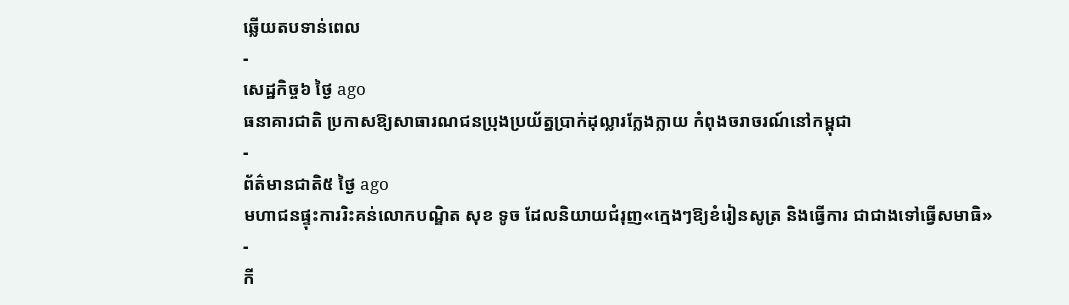ឆ្លើយតបទាន់ពេល
-
សេដ្ឋកិច្ច៦ ថ្ងៃ ago
ធនាគារជាតិ ប្រកាសឱ្យសាធារណជនប្រុងប្រយ័ត្នប្រាក់ដុល្លារក្លែងក្លាយ កំពុងចរាចរណ៍នៅកម្ពុជា
-
ព័ត៌មានជាតិ៥ ថ្ងៃ ago
មហាជនផ្ទុះការរិះគន់លោកបណ្ឌិត សុខ ទូច ដែលនិយាយជំរុញ«ក្មេងៗឱ្យខំរៀនសូត្រ និងធ្វើការ ជាជាងទៅធ្វើសមាធិ»
-
កី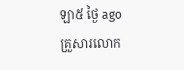ឡា៥ ថ្ងៃ ago
គ្រួសារលោក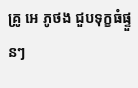គ្រូ អេ ភូថង ជួបទុក្ខធំផ្ទួនៗ